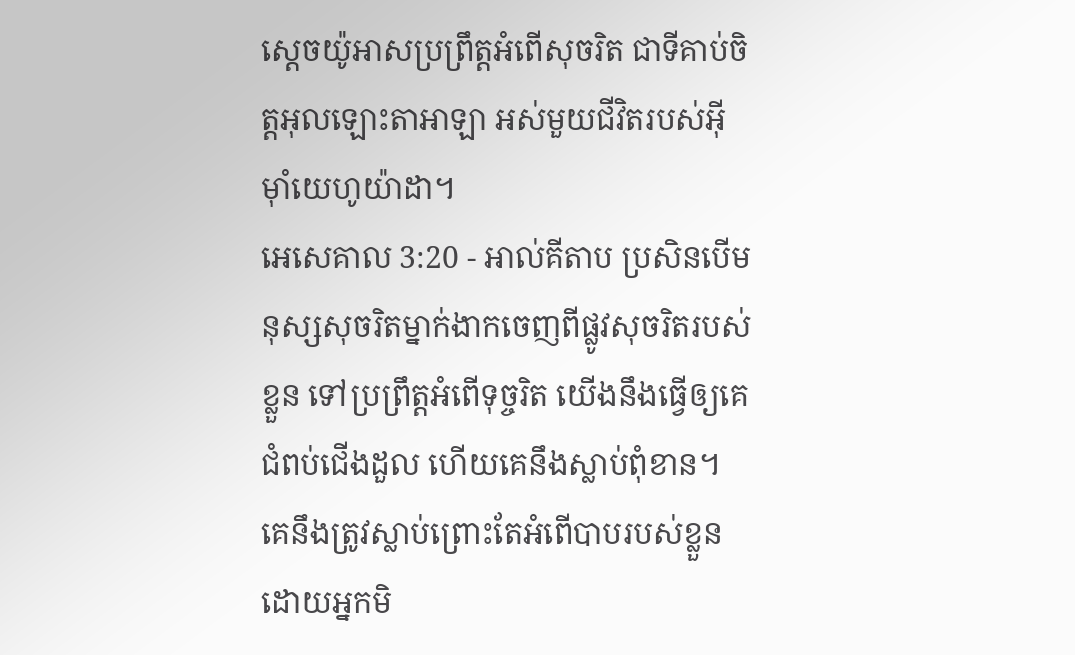ស្តេចយ៉ូអាសប្រព្រឹត្តអំពើសុចរិត ជាទីគាប់ចិត្តអុលឡោះតាអាឡា អស់មួយជីវិតរបស់អ៊ីមុាំយេហូយ៉ាដា។
អេសេគាល 3:20 - អាល់គីតាប ប្រសិនបើមនុស្សសុចរិតម្នាក់ងាកចេញពីផ្លូវសុចរិតរបស់ខ្លួន ទៅប្រព្រឹត្តអំពើទុច្ចរិត យើងនឹងធ្វើឲ្យគេជំពប់ជើងដួល ហើយគេនឹងស្លាប់ពុំខាន។ គេនឹងត្រូវស្លាប់ព្រោះតែអំពើបាបរបស់ខ្លួនដោយអ្នកមិ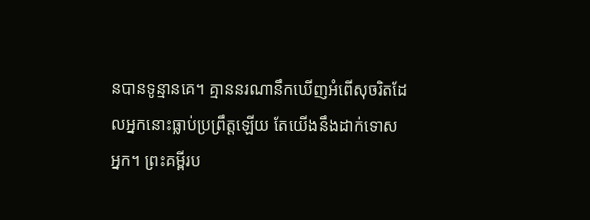នបានទូន្មានគេ។ គ្មាននរណានឹកឃើញអំពើសុចរិតដែលអ្នកនោះធ្លាប់ប្រព្រឹត្តឡើយ តែយើងនឹងដាក់ទោសអ្នក។ ព្រះគម្ពីរប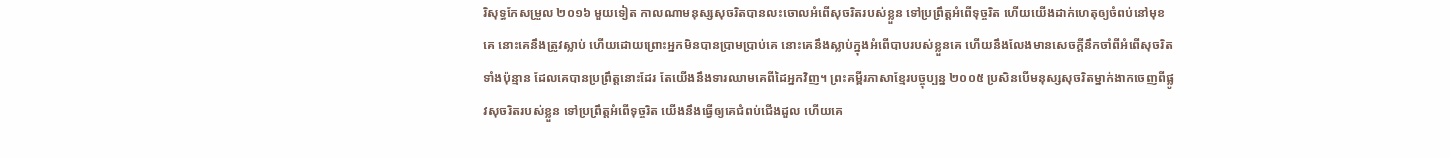រិសុទ្ធកែសម្រួល ២០១៦ មួយទៀត កាលណាមនុស្សសុចរិតបានលះចោលអំពើសុចរិតរបស់ខ្លួន ទៅប្រព្រឹត្តអំពើទុច្ចរិត ហើយយើងដាក់ហេតុឲ្យចំពប់នៅមុខគេ នោះគេនឹងត្រូវស្លាប់ ហើយដោយព្រោះអ្នកមិនបានប្រាមប្រាប់គេ នោះគេនឹងស្លាប់ក្នុងអំពើបាបរបស់ខ្លួនគេ ហើយនឹងលែងមានសេចក្ដីនឹកចាំពីអំពើសុចរិតទាំងប៉ុន្មាន ដែលគេបានប្រព្រឹត្តនោះដែរ តែយើងនឹងទារឈាមគេពីដៃអ្នកវិញ។ ព្រះគម្ពីរភាសាខ្មែរបច្ចុប្បន្ន ២០០៥ ប្រសិនបើមនុស្សសុចរិតម្នាក់ងាកចេញពីផ្លូវសុចរិតរបស់ខ្លួន ទៅប្រព្រឹត្តអំពើទុច្ចរិត យើងនឹងធ្វើឲ្យគេជំពប់ជើងដួល ហើយគេ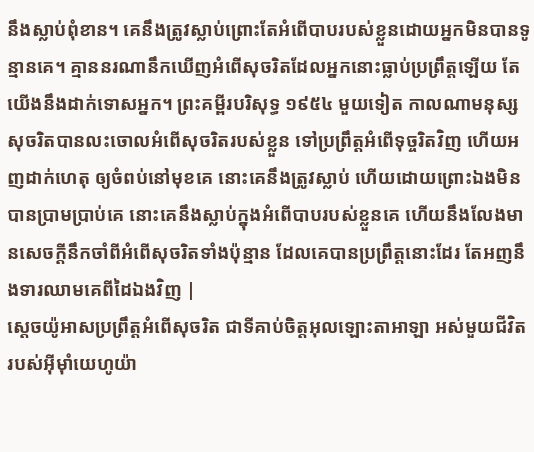នឹងស្លាប់ពុំខាន។ គេនឹងត្រូវស្លាប់ព្រោះតែអំពើបាបរបស់ខ្លួនដោយអ្នកមិនបានទូន្មានគេ។ គ្មាននរណានឹកឃើញអំពើសុចរិតដែលអ្នកនោះធ្លាប់ប្រព្រឹត្តឡើយ តែយើងនឹងដាក់ទោសអ្នក។ ព្រះគម្ពីរបរិសុទ្ធ ១៩៥៤ មួយទៀត កាលណាមនុស្សសុចរិតបានលះចោលអំពើសុចរិតរបស់ខ្លួន ទៅប្រព្រឹត្តអំពើទុច្ចរិតវិញ ហើយអញដាក់ហេតុ ឲ្យចំពប់នៅមុខគេ នោះគេនឹងត្រូវស្លាប់ ហើយដោយព្រោះឯងមិនបានប្រាមប្រាប់គេ នោះគេនឹងស្លាប់ក្នុងអំពើបាបរបស់ខ្លួនគេ ហើយនឹងលែងមានសេចក្ដីនឹកចាំពីអំពើសុចរិតទាំងប៉ុន្មាន ដែលគេបានប្រព្រឹត្តនោះដែរ តែអញនឹងទារឈាមគេពីដៃឯងវិញ |
ស្តេចយ៉ូអាសប្រព្រឹត្តអំពើសុចរិត ជាទីគាប់ចិត្តអុលឡោះតាអាឡា អស់មួយជីវិតរបស់អ៊ីមុាំយេហូយ៉ា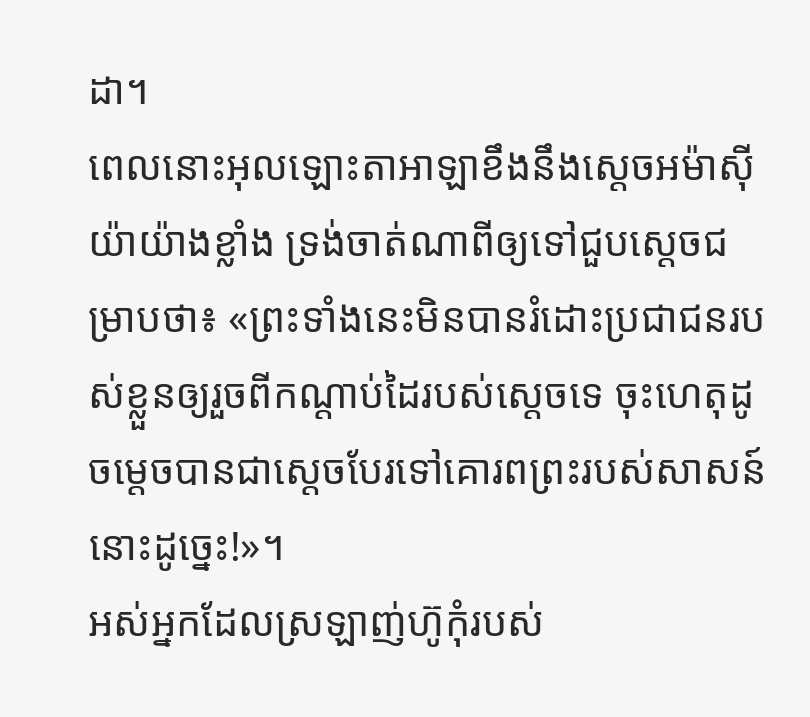ដា។
ពេលនោះអុលឡោះតាអាឡាខឹងនឹងស្តេចអម៉ាស៊ីយ៉ាយ៉ាងខ្លាំង ទ្រង់ចាត់ណាពីឲ្យទៅជួបស្តេចជម្រាបថា៖ «ព្រះទាំងនេះមិនបានរំដោះប្រជាជនរបស់ខ្លួនឲ្យរួចពីកណ្តាប់ដៃរបស់ស្តេចទេ ចុះហេតុដូចម្តេចបានជាស្តេចបែរទៅគោរពព្រះរបស់សាសន៍នោះដូច្នេះ!»។
អស់អ្នកដែលស្រឡាញ់ហ៊ូកុំរបស់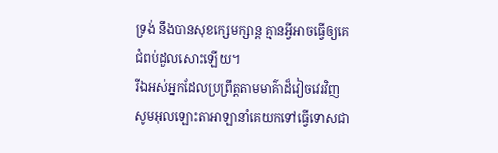ទ្រង់ នឹងបានសុខក្សេមក្សាន្ត គ្មានអ្វីអាចធ្វើឲ្យគេជំពប់ដួលសោះឡើយ។
រីឯអស់អ្នកដែលប្រព្រឹត្តតាមមាគ៌ាដ៏វៀចវេរវិញ សូមអុលឡោះតាអាឡានាំគេយកទៅធ្វើទោសជា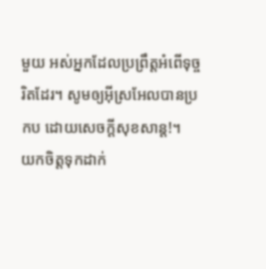មួយ អស់អ្នកដែលប្រព្រឹត្តអំពើទុច្ចរិតដែរ។ សូមឲ្យអ៊ីស្រអែលបានប្រកប ដោយសេចក្ដីសុខសាន្ត!។
យកចិត្តទុកដាក់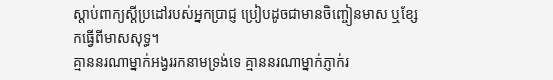ស្ដាប់ពាក្យស្ដីប្រដៅរបស់អ្នកប្រាជ្ញ ប្រៀបដូចជាមានចិញ្ចៀនមាស ឬខ្សែកធ្វើពីមាសសុទ្ធ។
គ្មាននរណាម្នាក់អង្វររកនាមទ្រង់ទេ គ្មាននរណាម្នាក់ភ្ញាក់រ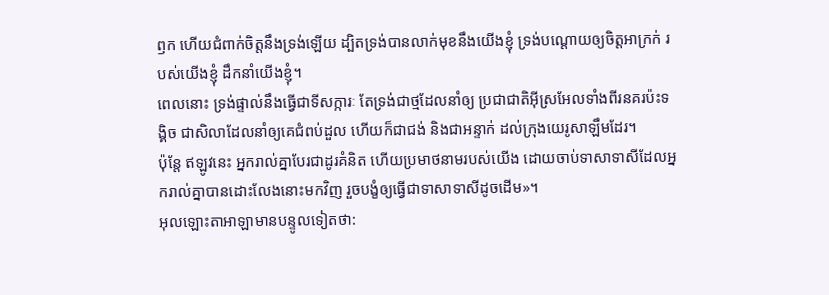ឭក ហើយជំពាក់ចិត្តនឹងទ្រង់ឡើយ ដ្បិតទ្រង់បានលាក់មុខនឹងយើងខ្ញុំ ទ្រង់បណ្ដោយឲ្យចិត្តអាក្រក់ របស់យើងខ្ញុំ ដឹកនាំយើងខ្ញុំ។
ពេលនោះ ទ្រង់ផ្ទាល់នឹងធ្វើជាទីសក្ការៈ តែទ្រង់ជាថ្មដែលនាំឲ្យ ប្រជាជាតិអ៊ីស្រអែលទាំងពីរនគរប៉ះទង្គិច ជាសិលាដែលនាំឲ្យគេជំពប់ដួល ហើយក៏ជាជង់ និងជាអន្ទាក់ ដល់ក្រុងយេរូសាឡឹមដែរ។
ប៉ុន្តែ ឥឡូវនេះ អ្នករាល់គ្នាបែរជាដូរគំនិត ហើយប្រមាថនាមរបស់យើង ដោយចាប់ទាសាទាសីដែលអ្នករាល់គ្នាបានដោះលែងនោះមកវិញ រួចបង្ខំឲ្យធ្វើជាទាសាទាសីដូចដើម»។
អុលឡោះតាអាឡាមានបន្ទូលទៀតថា: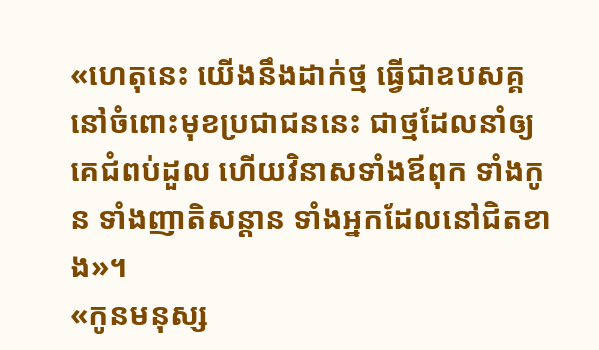«ហេតុនេះ យើងនឹងដាក់ថ្ម ធ្វើជាឧបសគ្គនៅចំពោះមុខប្រជាជននេះ ជាថ្មដែលនាំឲ្យគេជំពប់ដួល ហើយវិនាសទាំងឪពុក ទាំងកូន ទាំងញាតិសន្ដាន ទាំងអ្នកដែលនៅជិតខាង»។
«កូនមនុស្ស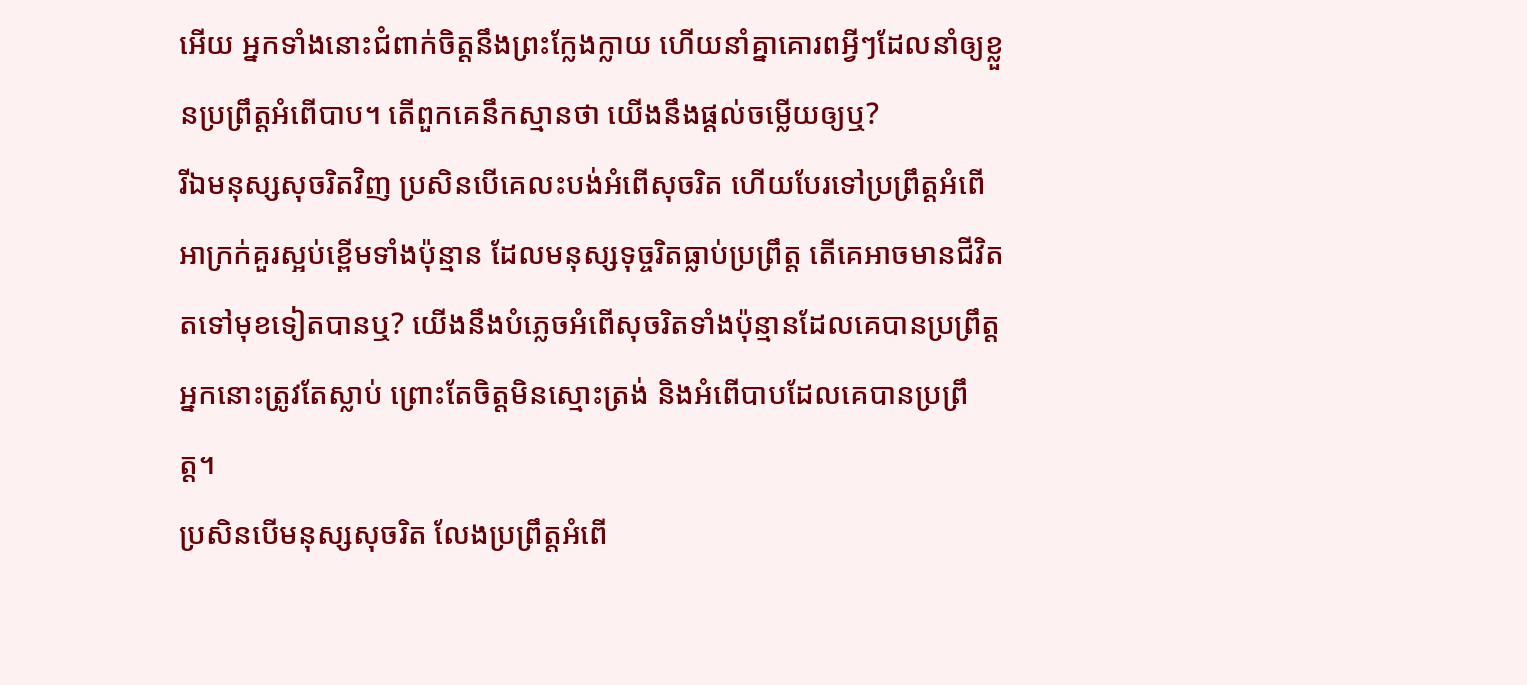អើយ អ្នកទាំងនោះជំពាក់ចិត្តនឹងព្រះក្លែងក្លាយ ហើយនាំគ្នាគោរពអ្វីៗដែលនាំឲ្យខ្លួនប្រព្រឹត្តអំពើបាប។ តើពួកគេនឹកស្មានថា យើងនឹងផ្ដល់ចម្លើយឲ្យឬ?
រីឯមនុស្សសុចរិតវិញ ប្រសិនបើគេលះបង់អំពើសុចរិត ហើយបែរទៅប្រព្រឹត្តអំពើអាក្រក់គួរស្អប់ខ្ពើមទាំងប៉ុន្មាន ដែលមនុស្សទុច្ចរិតធ្លាប់ប្រព្រឹត្ត តើគេអាចមានជីវិតតទៅមុខទៀតបានឬ? យើងនឹងបំភ្លេចអំពើសុចរិតទាំងប៉ុន្មានដែលគេបានប្រព្រឹត្ត អ្នកនោះត្រូវតែស្លាប់ ព្រោះតែចិត្តមិនស្មោះត្រង់ និងអំពើបាបដែលគេបានប្រព្រឹត្ត។
ប្រសិនបើមនុស្សសុចរិត លែងប្រព្រឹត្តអំពើ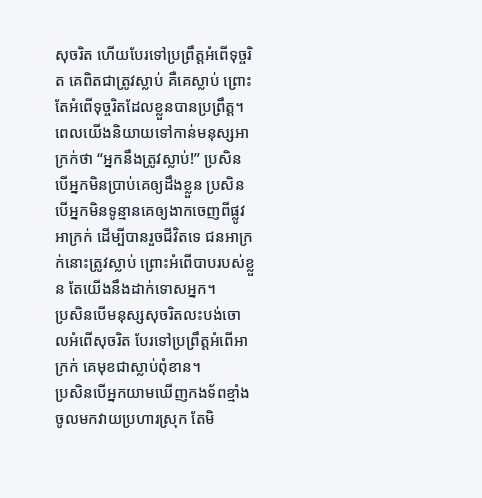សុចរិត ហើយបែរទៅប្រព្រឹត្តអំពើទុច្ចរិត គេពិតជាត្រូវស្លាប់ គឺគេស្លាប់ ព្រោះតែអំពើទុច្ចរិតដែលខ្លួនបានប្រព្រឹត្ត។
ពេលយើងនិយាយទៅកាន់មនុស្សអាក្រក់ថា “អ្នកនឹងត្រូវស្លាប់!” ប្រសិនបើអ្នកមិនប្រាប់គេឲ្យដឹងខ្លួន ប្រសិនបើអ្នកមិនទូន្មានគេឲ្យងាកចេញពីផ្លូវអាក្រក់ ដើម្បីបានរួចជីវិតទេ ជនអាក្រក់នោះត្រូវស្លាប់ ព្រោះអំពើបាបរបស់ខ្លួន តែយើងនឹងដាក់ទោសអ្នក។
ប្រសិនបើមនុស្សសុចរិតលះបង់ចោលអំពើសុចរិត បែរទៅប្រព្រឹត្តអំពើអាក្រក់ គេមុខជាស្លាប់ពុំខាន។
ប្រសិនបើអ្នកយាមឃើញកងទ័ពខ្មាំងចូលមកវាយប្រហារស្រុក តែមិ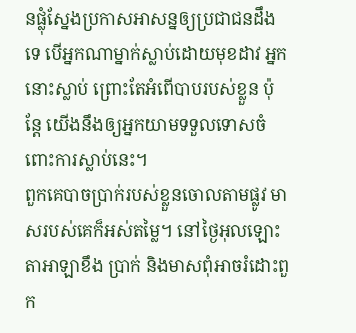នផ្លុំស្នែងប្រកាសអាសន្នឲ្យប្រជាជនដឹងទេ បើអ្នកណាម្នាក់ស្លាប់ដោយមុខដាវ អ្នកនោះស្លាប់ ព្រោះតែអំពើបាបរបស់ខ្លួន ប៉ុន្តែ យើងនឹងឲ្យអ្នកយាមទទួលទោសចំពោះការស្លាប់នេះ។
ពួកគេបាចប្រាក់របស់ខ្លួនចោលតាមផ្លូវ មាសរបស់គេក៏អស់តម្លៃ។ នៅថ្ងៃអុលឡោះតាអាឡាខឹង ប្រាក់ និងមាសពុំអាចរំដោះពួក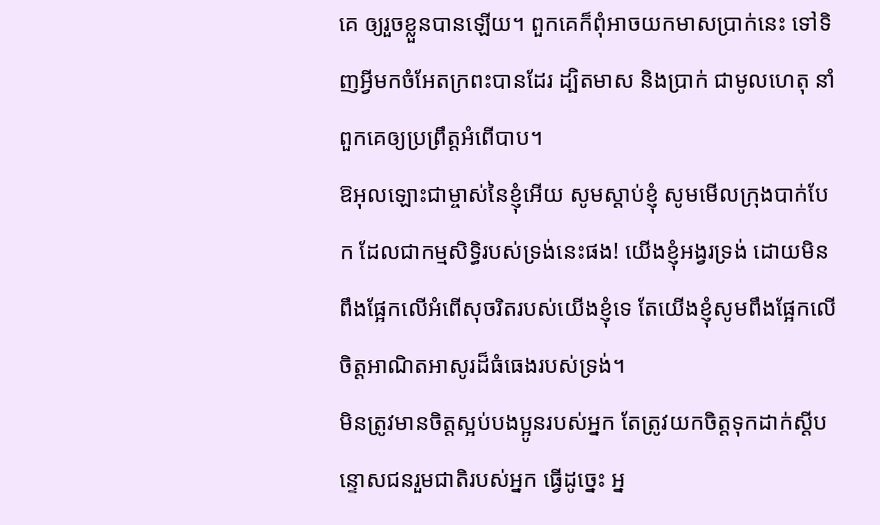គេ ឲ្យរួចខ្លួនបានឡើយ។ ពួកគេក៏ពុំអាចយកមាសប្រាក់នេះ ទៅទិញអ្វីមកចំអែតក្រពះបានដែរ ដ្បិតមាស និងប្រាក់ ជាមូលហេតុ នាំពួកគេឲ្យប្រព្រឹត្តអំពើបាប។
ឱអុលឡោះជាម្ចាស់នៃខ្ញុំអើយ សូមស្ដាប់ខ្ញុំ សូមមើលក្រុងបាក់បែក ដែលជាកម្មសិទ្ធិរបស់ទ្រង់នេះផង! យើងខ្ញុំអង្វរទ្រង់ ដោយមិនពឹងផ្អែកលើអំពើសុចរិតរបស់យើងខ្ញុំទេ តែយើងខ្ញុំសូមពឹងផ្អែកលើចិត្តអាណិតអាសូរដ៏ធំធេងរបស់ទ្រង់។
មិនត្រូវមានចិត្តស្អប់បងប្អូនរបស់អ្នក តែត្រូវយកចិត្តទុកដាក់ស្តីបន្ទោសជនរួមជាតិរបស់អ្នក ធ្វើដូច្នេះ អ្ន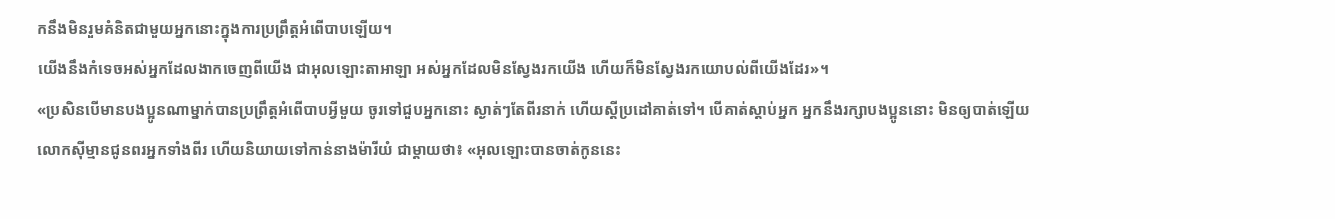កនឹងមិនរួមគំនិតជាមួយអ្នកនោះក្នុងការប្រព្រឹត្តអំពើបាបឡើយ។
យើងនឹងកំទេចអស់អ្នកដែលងាកចេញពីយើង ជាអុលឡោះតាអាឡា អស់អ្នកដែលមិនស្វែងរកយើង ហើយក៏មិនស្វែងរកយោបល់ពីយើងដែរ»។
«ប្រសិនបើមានបងប្អូនណាម្នាក់បានប្រព្រឹត្ដអំពើបាបអ្វីមួយ ចូរទៅជួបអ្នកនោះ ស្ងាត់ៗតែពីរនាក់ ហើយស្ដីប្រដៅគាត់ទៅ។ បើគាត់ស្ដាប់អ្នក អ្នកនឹងរក្សាបងប្អូននោះ មិនឲ្យបាត់ឡើយ
លោកស៊ីម្មានជូនពរអ្នកទាំងពីរ ហើយនិយាយទៅកាន់នាងម៉ារីយំ ជាម្តាយថា៖ «អុលឡោះបានចាត់កូននេះ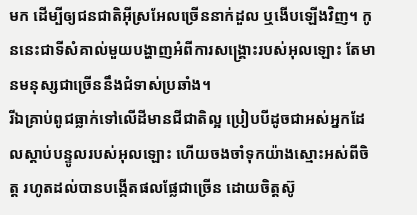មក ដើម្បីឲ្យជនជាតិអ៊ីស្រអែលច្រើននាក់ដួល ឬងើបឡើងវិញ។ កូននេះជាទីសំគាល់មួយបង្ហាញអំពីការសង្គ្រោះរបស់អុលឡោះ តែមានមនុស្សជាច្រើននឹងជំទាស់ប្រឆាំង។
រីឯគ្រាប់ពូជធ្លាក់ទៅលើដីមានជីជាតិល្អ ប្រៀបបីដូចជាអស់អ្នកដែលស្ដាប់បន្ទូលរបស់អុលឡោះ ហើយចងចាំទុកយ៉ាងស្មោះអស់ពីចិត្ដ រហូតដល់បានបង្កើតផលផ្លែជាច្រើន ដោយចិត្ដស៊ូ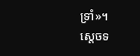ទ្រាំ»។
ស្តេចទ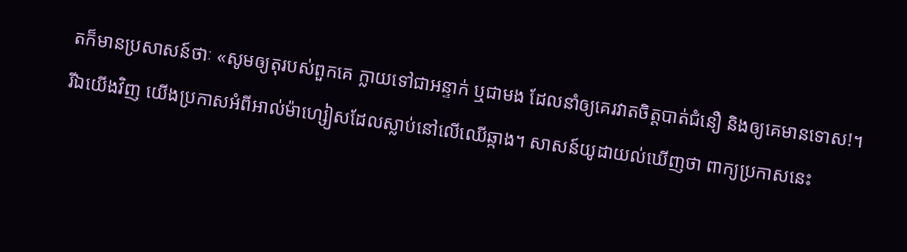តក៏មានប្រសាសន៍ថាៈ «សូមឲ្យតុរបស់ពួកគេ ក្លាយទៅជាអន្ទាក់ ឬជាមង ដែលនាំឲ្យគេរវាតចិត្ដបាត់ជំនឿ និងឲ្យគេមានទោស!។
រីឯយើងវិញ យើងប្រកាសអំពីអាល់ម៉ាហ្សៀសដែលស្លាប់នៅលើឈើឆ្កាង។ សាសន៍យូដាយល់ឃើញថា ពាក្យប្រកាសនេះ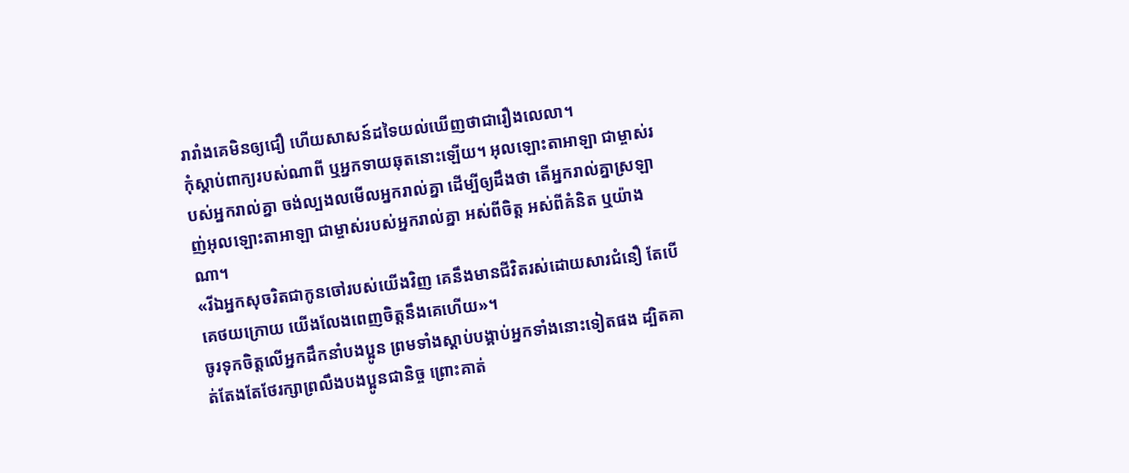រារាំងគេមិនឲ្យជឿ ហើយសាសន៍ដទៃយល់ឃើញថាជារឿងលេលា។
កុំស្តាប់ពាក្យរបស់ណាពី ឬអ្នកទាយឆុតនោះឡើយ។ អុលឡោះតាអាឡា ជាម្ចាស់របស់អ្នករាល់គ្នា ចង់ល្បងលមើលអ្នករាល់គ្នា ដើម្បីឲ្យដឹងថា តើអ្នករាល់គ្នាស្រឡាញ់អុលឡោះតាអាឡា ជាម្ចាស់របស់អ្នករាល់គ្នា អស់ពីចិត្ត អស់ពីគំនិត ឬយ៉ាងណា។
«រីឯអ្នកសុចរិតជាកូនចៅរបស់យើងវិញ គេនឹងមានជីវិតរស់ដោយសារជំនឿ តែបើគេថយក្រោយ យើងលែងពេញចិត្ដនឹងគេហើយ»។
ចូរទុកចិត្ដលើអ្នកដឹកនាំបងប្អូន ព្រមទាំងស្ដាប់បង្គាប់អ្នកទាំងនោះទៀតផង ដ្បិតគាត់តែងតែថែរក្សាព្រលឹងបងប្អូនជានិច្ច ព្រោះគាត់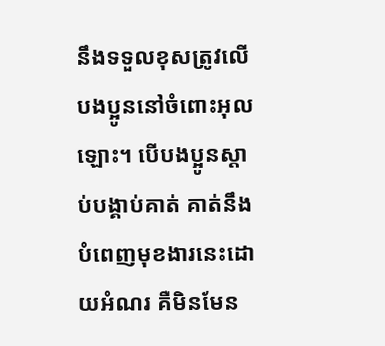នឹងទទួលខុសត្រូវលើបងប្អូននៅចំពោះអុលឡោះ។ បើបងប្អូនស្ដាប់បង្គាប់គាត់ គាត់នឹងបំពេញមុខងារនេះដោយអំណរ គឺមិនមែន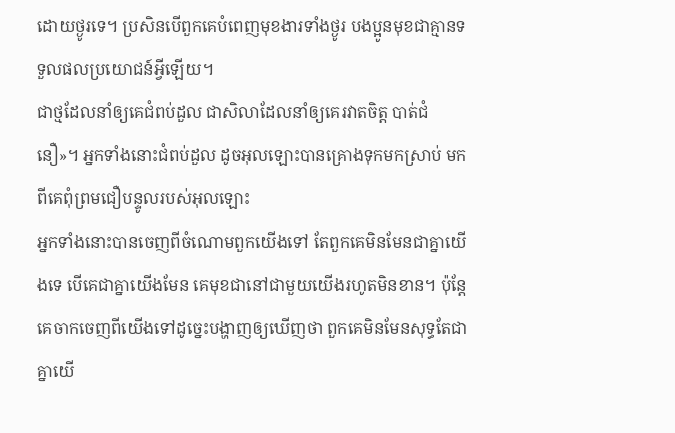ដោយថ្ងូរទេ។ ប្រសិនបើពួកគេបំពេញមុខងារទាំងថ្ងូរ បងប្អូនមុខជាគ្មានទទួលផលប្រយោជន៍អ្វីឡើយ។
ជាថ្មដែលនាំឲ្យគេជំពប់ដួល ជាសិលាដែលនាំឲ្យគេរវាតចិត្ដ បាត់ជំនឿ»។ អ្នកទាំងនោះជំពប់ដួល ដូចអុលឡោះបានគ្រោងទុកមកស្រាប់ មកពីគេពុំព្រមជឿបន្ទូលរបស់អុលឡោះ
អ្នកទាំងនោះបានចេញពីចំណោមពួកយើងទៅ តែពួកគេមិនមែនជាគ្នាយើងទេ បើគេជាគ្នាយើងមែន គេមុខជានៅជាមួយយើងរហូតមិនខាន។ ប៉ុន្ដែ គេចាកចេញពីយើងទៅដូច្នេះបង្ហាញឲ្យឃើញថា ពួកគេមិនមែនសុទ្ធតែជាគ្នាយើ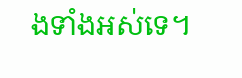ងទាំងអស់ទេ។